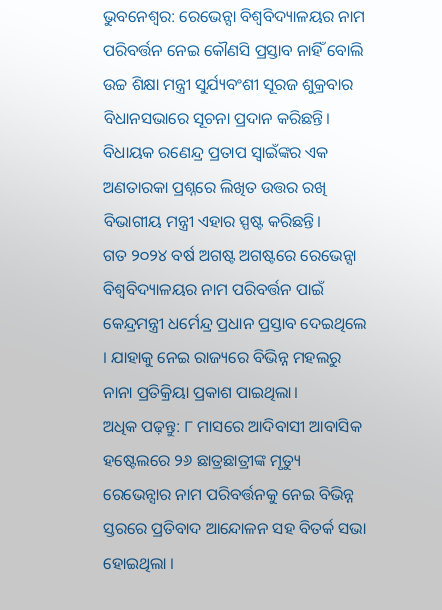ଭୁବନେଶ୍ବର: ରେଭେନ୍ସା ବିଶ୍ବବିଦ୍ୟାଳୟର ନାମ ପରିବର୍ତ୍ତନ ନେଇ କୌଣସି ପ୍ରସ୍ତାବ ନାହିଁ ବୋଲି ଉଚ୍ଚ ଶିକ୍ଷା ମନ୍ତ୍ରୀ ସୁର୍ଯ୍ୟବଂଶୀ ସୂରଜ ଶୁକ୍ରବାର ବିଧାନସଭାରେ ସୂଚନା ପ୍ରଦାନ କରିଛନ୍ତି। ବିଧାୟକ ରଣେନ୍ଦ୍ର ପ୍ରତାପ ସ୍ବାଇଁଙ୍କର ଏକ ଅଣତାରକା ପ୍ରଶ୍ନରେ ଲିଖିତ ଉତ୍ତର ରଖି ବିଭାଗୀୟ ମନ୍ତ୍ରୀ ଏହାର ସ୍ପଷ୍ଟ କରିଛନ୍ତି।
ଗତ ୨୦୨୪ ବର୍ଷ ଅଗଷ୍ଟ ଅଗଷ୍ଟରେ ରେଭେନ୍ସା ବିଶ୍ଵବିଦ୍ୟାଳୟର ନାମ ପରିବର୍ତ୍ତନ ପାଇଁ କେନ୍ଦ୍ରମନ୍ତ୍ରୀ ଧର୍ମେନ୍ଦ୍ର ପ୍ରଧାନ ପ୍ରସ୍ତାବ ଦେଇଥିଲେ । ଯାହାକୁ ନେଇ ରାଜ୍ୟରେ ବିଭିନ୍ନ ମହଲରୁ ନାନା ପ୍ରତିକ୍ରିୟା ପ୍ରକାଶ ପାଇଥିଲା।
ଅଧିକ ପଢ଼ନ୍ତୁ: ୮ ମାସରେ ଆଦିବାସୀ ଆବାସିକ ହଷ୍ଟେଲରେ ୨୬ ଛାତ୍ରଛାତ୍ରୀଙ୍କ ମୃତ୍ୟୁ
ରେଭେନ୍ସାର ନାମ ପରିବର୍ତ୍ତନକୁ ନେଇ ବିଭିନ୍ନ ସ୍ତରରେ ପ୍ରତିବାଦ ଆନ୍ଦୋଳନ ସହ ବିତର୍କ ସଭା ହୋଇଥିଲା ।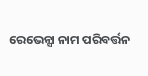ରେଭେନ୍ସା ନାମ ପରିବର୍ତ୍ତନ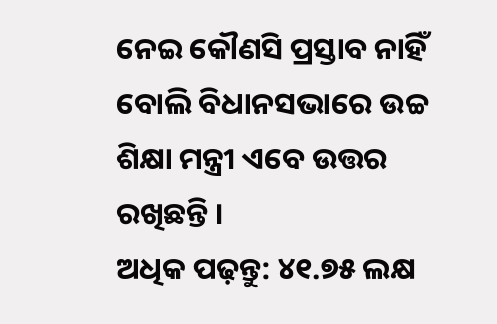ନେଇ କୌଣସି ପ୍ରସ୍ତାବ ନାହିଁ ବୋଲି ବିଧାନସଭାରେ ଉଚ୍ଚ ଶିକ୍ଷା ମନ୍ତ୍ରୀ ଏବେ ଉତ୍ତର ରଖିଛନ୍ତି ।
ଅଧିକ ପଢ଼ନ୍ତୁ: ୪୧.୭୫ ଲକ୍ଷ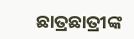ଛାତ୍ରଛାତ୍ରୀଙ୍କ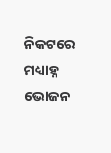ନିକଟରେ ମଧ୍ୟାହ୍ନ ଭୋଜନ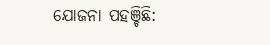ଯୋଜନା ପହଞ୍ଚିଛି: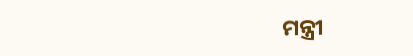ମନ୍ତ୍ରୀ